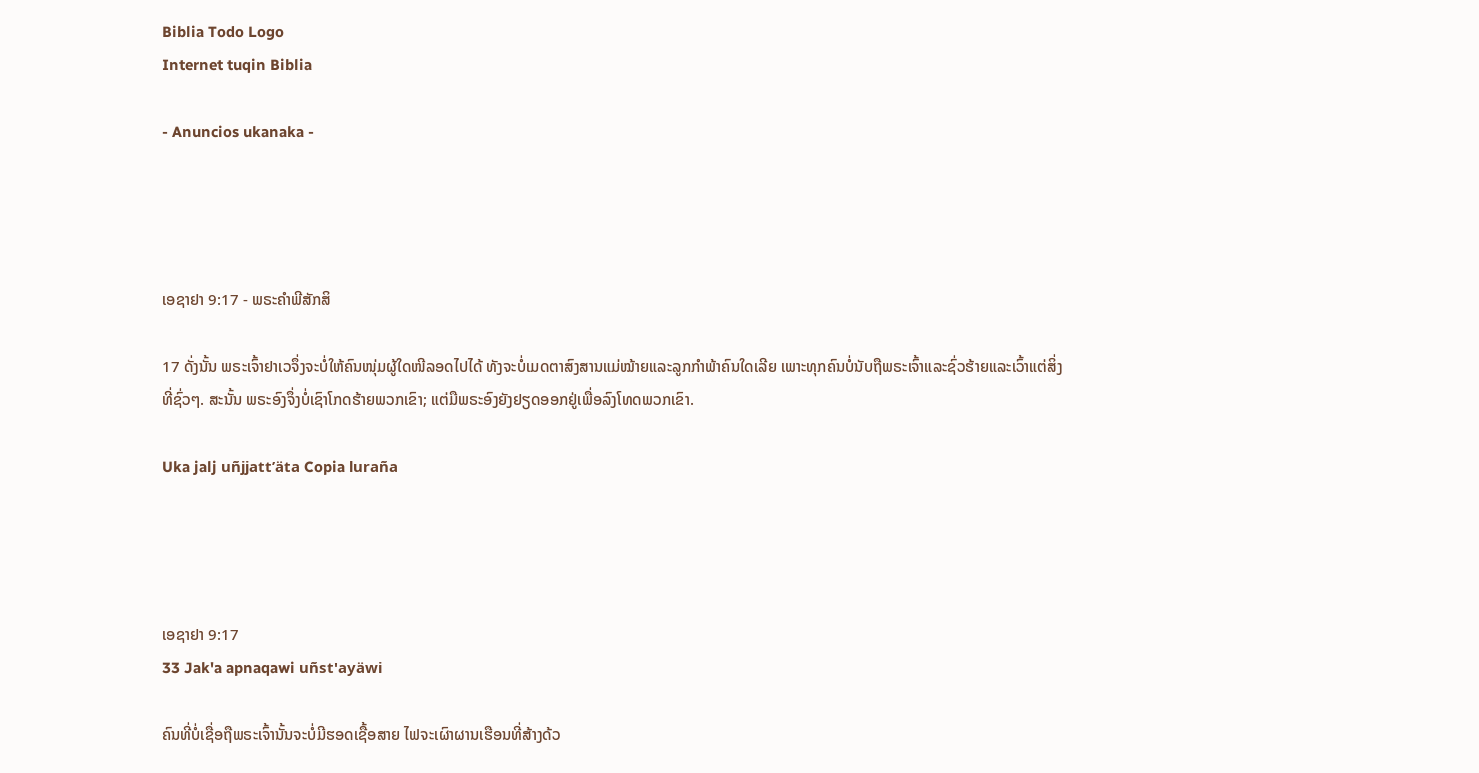Biblia Todo Logo
Internet tuqin Biblia

- Anuncios ukanaka -




ເອຊາຢາ 9:17 - ພຣະຄຳພີສັກສິ

17 ດັ່ງນັ້ນ ພຣະເຈົ້າຢາເວຈຶ່ງຈະບໍ່ໃຫ້ຄົນໜຸ່ມຜູ້ໃດໜີລອດໄປໄດ້ ທັງຈະບໍ່ເມດຕາສົງສານແມ່ໝ້າຍແລະລູກກຳພ້າຄົນໃດເລີຍ ເພາະທຸກຄົນບໍ່ນັບຖືພຣະເຈົ້າແລະຊົ່ວຮ້າຍແລະເວົ້າແຕ່ສິ່ງທີ່ຊົ່ວໆ. ສະນັ້ນ ພຣະອົງຈຶ່ງບໍ່ເຊົາໂກດຮ້າຍພວກເຂົາ; ແຕ່ມືພຣະອົງຍັງຢຽດອອກຢູ່ເພື່ອລົງໂທດພວກເຂົາ.

Uka jalj uñjjattʼäta Copia luraña




ເອຊາຢາ 9:17
33 Jak'a apnaqawi uñst'ayäwi

ຄົນທີ່ບໍ່ເຊື່ອຖືພຣະເຈົ້ານັ້ນຈະບໍ່ມີຮອດເຊື້ອສາຍ ໄຟຈະເຜົາຜານເຮືອນທີ່ສ້າງດ້ວ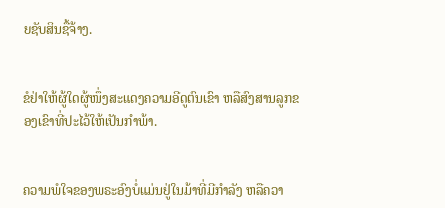ຍຊັບສິນຊື້ຈ້າງ.


ຂໍຢ່າໃຫ້ຜູ້ໃດຜູ້ໜຶ່ງສະແດງຄວາມອີດູຕົນເຂົາ ຫລືສົງສານລູກຂອງເຂົາທີ່ປະໄວ້ໃຫ້ເປັນກຳພ້າ.


ຄວາມພໍໃຈຂອງພຣະອົງບໍ່ແມ່ນຢູ່ໃນມ້າທີ່ມີກຳລັງ ຫລືຄວາ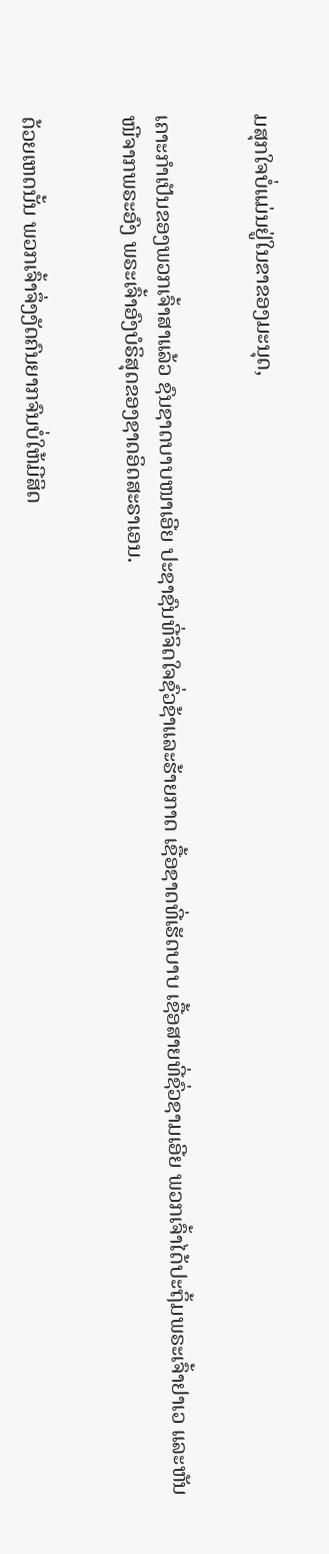ມສຸກໃຈບໍ່ແມ່ນຢູ່ໃນຂາຂອງມະນຸດ,


ເຄາະກຳເປັນຂອງພວກເຈົ້າສາແລ້ວ ຊົນຊາດບາບໜາເອີຍ ປະຊາຊົນທີ່ຈິດໃຈຊົ່ວຊ້າແລະຮ້າຍກາດ ເຊື້ອຊາດທີ່ເຮັດບາບ ເຊື້ອສາຍທີ່ຊົ່ວຊາມເອີຍ ພວກເຈົ້າໄດ້ປະຖິ້ມພຣະເຈົ້າຢາເວ ແລະຫັນໜີຈາກພຣະອົງ ພຣະເຈົ້າອົງບໍຣິສຸດຂອງຊາດອິດສະຣາເອນ.


ດ້ວຍເຫດນັ້ນ ພວກເຈົ້າຈຶ່ງງັດຄົນຍາກຈົນບໍ່ໃຫ້ມີສິດ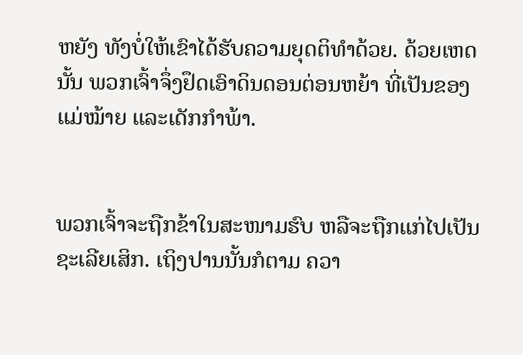ຫຍັງ ທັງບໍ່ໃຫ້ເຂົາໄດ້ຮັບຄວາມຍຸດຕິທຳດ້ວຍ. ດ້ວຍເຫດນັ້ນ ພວກເຈົ້າຈຶ່ງຢຶດເອົາດິນດອນຕ່ອນຫຍ້າ ທີ່ເປັນຂອງແມ່ໝ້າຍ ແລະເດັກກຳພ້າ.


ພວກເຈົ້າຈະຖືກຂ້າໃນສະໜາມຮົບ ຫລືຈະຖືກແກ່ໄປເປັນຊະເລີຍເສິກ. ເຖິງປານນັ້ນກໍຕາມ ຄວາ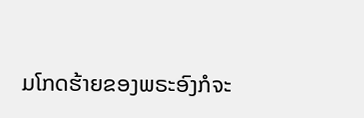ມໂກດຮ້າຍຂອງພຣະອົງກໍຈະ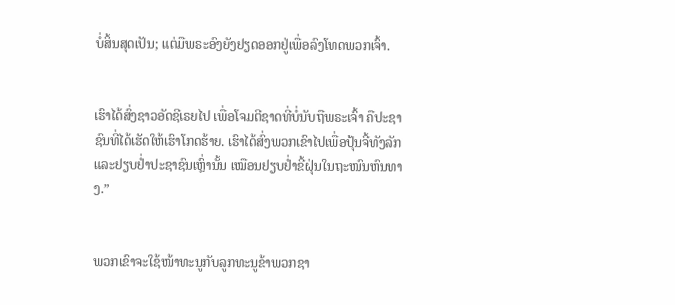ບໍ່ສິ້ນສຸດເປັນ; ແຕ່ມືພຣະອົງຍັງຢຽດອອກຢູ່ເພື່ອລົງໂທດພວກເຈົ້າ.


ເຮົາໄດ້ສົ່ງຊາວອັດຊີເຣຍໄປ ເພື່ອໂຈມຕີຊາດທີ່ບໍ່ນັບຖືພຣະເຈົ້າ ຄືປະຊາຊົນທີ່ໄດ້ເຮັດໃຫ້ເຮົາໂກດຮ້າຍ. ເຮົາໄດ້ສົ່ງພວກເຂົາໄປເພື່ອປຸ້ນຈີ້ທັງລັກ ແລະຢຽບຢໍ່າປະຊາຊົນເຫຼົ່ານັ້ນ ເໝືອນຢຽບຢໍ່າຂີ້ຝຸ່ນໃນຖະໜົນຫົນທາງ.”


ພວກເຂົາຈະໃຊ້ໜ້າທະນູກັບລູກທະນູຂ້າພວກຊາ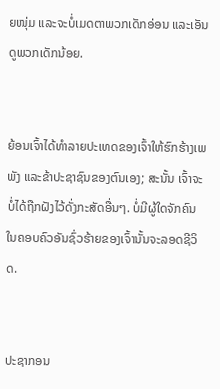ຍໜຸ່ມ ແລະຈະບໍ່ເມດຕາພວກເດັກອ່ອນ ແລະເອັນດູພວກເດັກນ້ອຍ.


ຍ້ອນເຈົ້າໄດ້ທຳລາຍປະເທດຂອງເຈົ້າໃຫ້ຮົກຮ້າງເພພັງ ແລະຂ້າປະຊາຊົນຂອງຕົນເອງ; ສະນັ້ນ ເຈົ້າຈະບໍ່ໄດ້ຖືກຝັງໄວ້ດັ່ງກະສັດອື່ນໆ. ບໍ່ມີຜູ້ໃດຈັກຄົນໃນຄອບຄົວອັນຊົ່ວຮ້າຍຂອງເຈົ້ານັ້ນຈະລອດຊີວິດ.


ປະຊາກອນ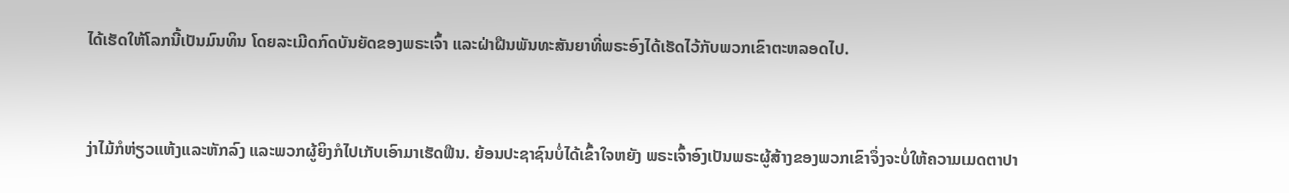ໄດ້ເຮັດໃຫ້ໂລກນີ້ເປັນມົນທິນ ໂດຍລະເມີດກົດບັນຍັດຂອງພຣະເຈົ້າ ແລະຝ່າຝືນພັນທະສັນຍາທີ່ພຣະອົງໄດ້ເຮັດໄວ້ກັບພວກເຂົາຕະຫລອດໄປ.


ງ່າໄມ້ກໍຫ່ຽວແຫ້ງແລະຫັກລົງ ແລະພວກຜູ້ຍິງກໍໄປເກັບເອົາມາເຮັດຟືນ. ຍ້ອນປະຊາຊົນບໍ່ໄດ້ເຂົ້າໃຈຫຍັງ ພຣະເຈົ້າອົງເປັນພຣະຜູ້ສ້າງຂອງພວກເຂົາຈຶ່ງຈະບໍ່ໃຫ້ຄວາມເມດຕາປາ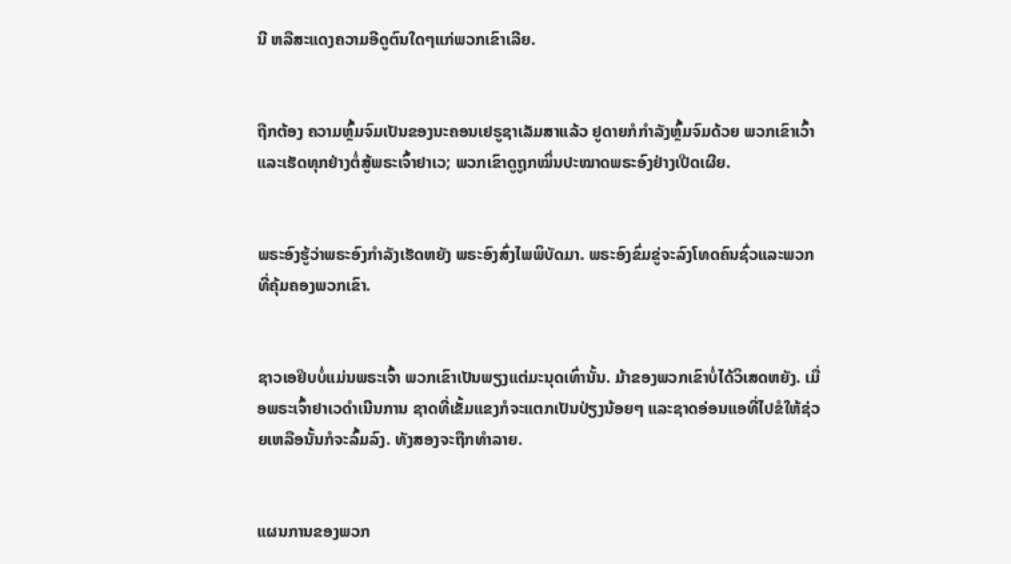ນີ ຫລືສະແດງຄວາມອີດູຕົນໃດໆແກ່ພວກເຂົາເລີຍ.


ຖືກຕ້ອງ ຄວາມຫຼົ້ມຈົມເປັນຂອງນະຄອນເຢຣູຊາເລັມສາແລ້ວ ຢູດາຍກໍກຳລັງຫຼົ້ມຈົມດ້ວຍ ພວກເຂົາເວົ້າແລະເຮັດທຸກຢ່າງຕໍ່ສູ້ພຣະເຈົ້າຢາເວ; ພວກເຂົາດູຖູກໝິ່ນປະໝາດພຣະອົງຢ່າງເປີດເຜີຍ.


ພຣະອົງຮູ້ວ່າພຣະອົງກຳລັງເຮັດຫຍັງ ພຣະອົງສົ່ງໄພພິບັດມາ. ພຣະອົງຂົ່ມຂູ່ຈະລົງໂທດຄົນຊົ່ວແລະພວກທີ່ຄຸ້ມຄອງພວກເຂົາ.


ຊາວເອຢິບບໍ່ແມ່ນພຣະເຈົ້າ ພວກເຂົາເປັນພຽງແຕ່ມະນຸດເທົ່ານັ້ນ. ມ້າຂອງພວກເຂົາບໍ່ໄດ້ວິເສດຫຍັງ. ເມື່ອພຣະເຈົ້າຢາເວດຳເນີນການ ຊາດທີ່ເຂັ້ມແຂງກໍຈະແຕກເປັນປ່ຽງນ້ອຍໆ ແລະຊາດອ່ອນແອທີ່ໄປຂໍໃຫ້ຊ່ວຍເຫລືອນັ້ນກໍຈະລົ້ມລົງ. ທັງສອງຈະຖືກທຳລາຍ.


ແຜນການຂອງພວກ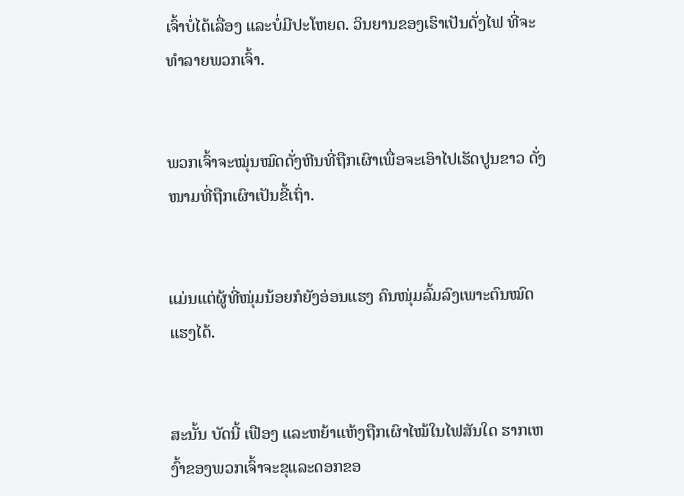ເຈົ້າບໍ່ໄດ້ເລື່ອງ ແລະບໍ່ມີປະໂຫຍດ. ວິນຍານຂອງເຮົາເປັນດັ່ງໄຟ ທີ່ຈະທຳລາຍພວກເຈົ້າ.


ພວກເຈົ້າຈະໝຸ່ນໝົດດັ່ງຫີນທີ່ຖືກເຜົາເພື່ອຈະເອົາໄປເຮັດປູນຂາວ ດັ່ງໜາມທີ່ຖືກເຜົາເປັນຂີ້ເຖົ່າ.


ແມ່ນແຕ່ຜູ້ທີ່ໜຸ່ມນ້ອຍກໍຍັງອ່ອນແຮງ ຄົນໜຸ່ມລົ້ມລົງເພາະຕົນໝົດແຮງໄດ້.


ສະນັ້ນ ບັດນີ້ ເຟືອງ ແລະຫຍ້າແຫ້ງຖືກເຜົາໄໝ້ໃນໄຟສັນໃດ ຮາກເຫງົ້າຂອງພວກເຈົ້າຈະຂຸແລະດອກຂອ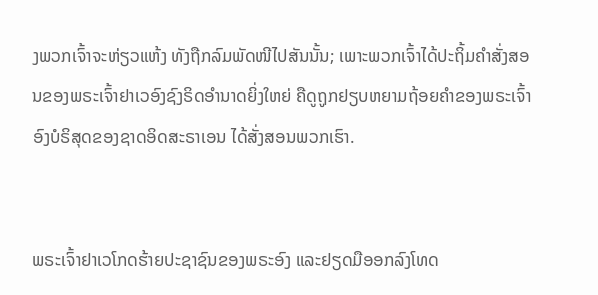ງພວກເຈົ້າຈະຫ່ຽວແຫ້ງ ທັງຖືກລົມພັດໜີໄປສັນນັ້ນ; ເພາະພວກເຈົ້າໄດ້ປະຖິ້ມຄຳສັ່ງສອນຂອງພຣະເຈົ້າຢາເວອົງຊົງຣິດອຳນາດຍິ່ງໃຫຍ່ ຄືດູຖູກຢຽບຫຍາມຖ້ອຍຄຳຂອງພຣະເຈົ້າອົງບໍຣິສຸດຂອງຊາດອິດສະຣາເອນ ໄດ້ສັ່ງສອນພວກເຮົາ.


ພຣະເຈົ້າຢາເວໂກດຮ້າຍປະຊາຊົນຂອງພຣະອົງ ແລະຢຽດມືອອກລົງໂທດ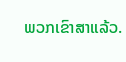ພວກເຂົາສາແລ້ວ.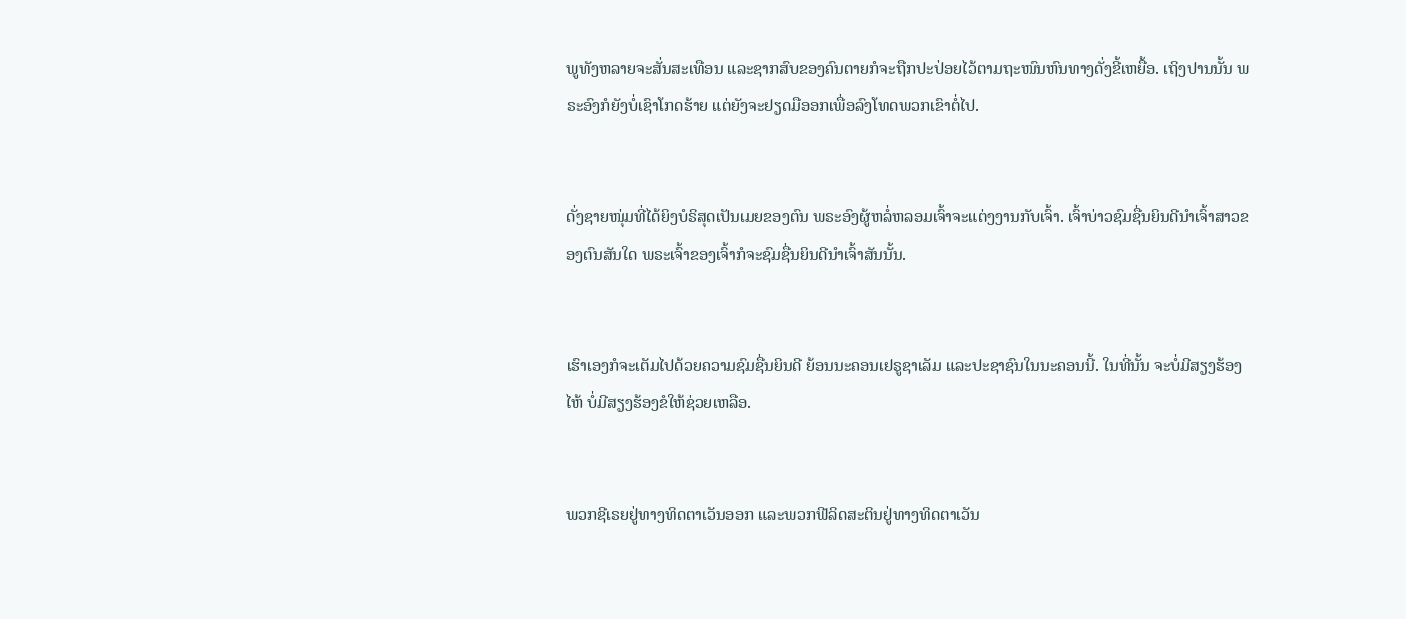ພູທັງຫລາຍຈະສັ່ນສະເທືອນ ແລະຊາກສົບຂອງຄົນຕາຍກໍຈະຖືກປະປ່ອຍໄວ້ຕາມຖະໜົນຫົນທາງດັ່ງຂີ້ເຫຍື້ອ. ເຖິງປານນັ້ນ ພຣະອົງກໍຍັງບໍ່ເຊົາໂກດຮ້າຍ ແຕ່ຍັງຈະຢຽດມືອອກເພື່ອລົງໂທດພວກເຂົາຕໍ່ໄປ.


ດັ່ງຊາຍໜຸ່ມທີ່ໄດ້ຍິງບໍຣິສຸດເປັນເມຍຂອງຕົນ ພຣະອົງຜູ້ຫລໍ່ຫລອມເຈົ້າຈະແຕ່ງງານກັບເຈົ້າ. ເຈົ້າບ່າວຊົມຊື່ນຍິນດີນຳເຈົ້າສາວຂອງຕົນສັນໃດ ພຣະເຈົ້າຂອງເຈົ້າກໍຈະຊົມຊື່ນຍິນດີນຳເຈົ້າສັນນັ້ນ.


ເຮົາເອງກໍຈະເຕັມໄປດ້ວຍຄວາມຊົມຊື່ນຍິນດີ ຍ້ອນນະຄອນເຢຣູຊາເລັມ ແລະປະຊາຊົນໃນນະຄອນນີ້. ໃນທີ່ນັ້ນ ຈະບໍ່ມີສຽງຮ້ອງໄຫ້ ບໍ່ມີສຽງຮ້ອງຂໍໃຫ້ຊ່ວຍເຫລືອ.


ພວກຊີເຣຍຢູ່ທາງທິດຕາເວັນອອກ ແລະພວກຟີລິດສະຕິນຢູ່ທາງທິດຕາເວັນ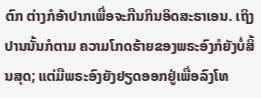ຕົກ ຕ່າງກໍອ້າປາກເພື່ອຈະກືນກິນອິດສະຣາເອນ. ເຖິງປານນັ້ນກໍຕາມ ຄວາມໂກດຮ້າຍຂອງພຣະອົງກໍຍັງບໍ່ສິ້ນສຸດ; ແຕ່ມືພຣະອົງຍັງຢຽດອອກຢູ່ເພື່ອລົງໂທ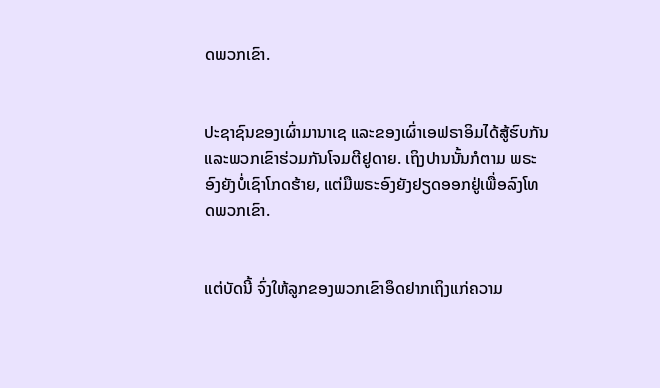ດພວກເຂົາ.


ປະຊາຊົນຂອງເຜົ່າມານາເຊ ແລະຂອງເຜົ່າເອຟຣາອິມໄດ້ສູ້ຮົບກັນ ແລະພວກເຂົາຮ່ວມກັນໂຈມຕີຢູດາຍ. ເຖິງປານນັ້ນກໍຕາມ ພຣະອົງຍັງບໍ່ເຊົາໂກດຮ້າຍ, ແຕ່ມືພຣະອົງຍັງຢຽດອອກຢູ່ເພື່ອລົງໂທດພວກເຂົາ.


ແຕ່ບັດນີ້ ຈົ່ງໃຫ້ລູກຂອງພວກເຂົາອຶດຢາກເຖິງແກ່ຄວາມ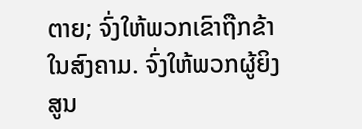ຕາຍ; ຈົ່ງໃຫ້ພວກເຂົາຖືກຂ້າໃນສົງຄາມ. ຈົ່ງໃຫ້ພວກຜູ້ຍິງສູນ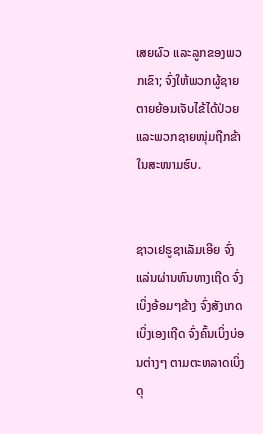ເສຍຜົວ ແລະລູກຂອງພວກເຂົາ; ຈົ່ງໃຫ້ພວກຜູ້ຊາຍຕາຍຍ້ອນເຈັບໄຂ້ໄດ້ປ່ວຍ ແລະພວກຊາຍໜຸ່ມຖືກຂ້າໃນສະໜາມຮົບ.


ຊາວເຢຣູຊາເລັມເອີຍ ຈົ່ງແລ່ນຜ່ານຫົນທາງເຖີດ ຈົ່ງເບິ່ງອ້ອມໆຂ້າງ ຈົ່ງສັງເກດເບິ່ງເອງເຖີດ ຈົ່ງຄົ້ນເບິ່ງບ່ອນຕ່າງໆ ຕາມຕະຫລາດເບິ່ງດຸ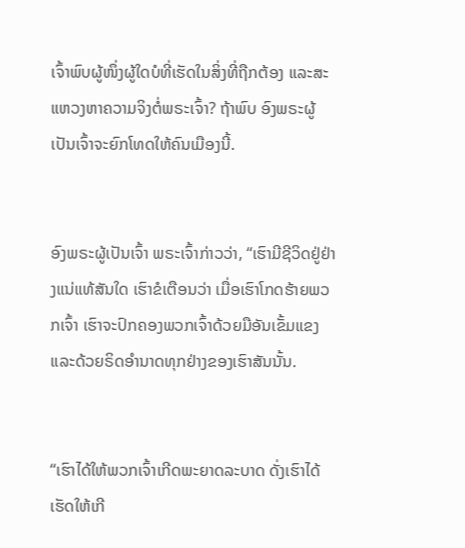ເຈົ້າພົບຜູ້ໜຶ່ງຜູ້ໃດບໍທີ່ເຮັດໃນສິ່ງທີ່ຖືກຕ້ອງ ແລະສະແຫວງຫາຄວາມຈິງຕໍ່ພຣະເຈົ້າ? ຖ້າພົບ ອົງພຣະຜູ້ເປັນເຈົ້າຈະຍົກໂທດໃຫ້ຄົນເມືອງນີ້.


ອົງພຣະຜູ້ເປັນເຈົ້າ ພຣະເຈົ້າກ່າວວ່າ, “ເຮົາມີຊີວິດຢູ່ຢ່າງແນ່ແທ້ສັນໃດ ເຮົາຂໍເຕືອນວ່າ ເມື່ອເຮົາໂກດຮ້າຍພວກເຈົ້າ ເຮົາຈະປົກຄອງພວກເຈົ້າດ້ວຍມືອັນເຂັ້ມແຂງ ແລະດ້ວຍຣິດອຳນາດທຸກຢ່າງຂອງເຮົາສັນນັ້ນ.


“ເຮົາໄດ້ໃຫ້ພວກເຈົ້າເກີດພະຍາດລະບາດ ດັ່ງເຮົາໄດ້ເຮັດໃຫ້ເກີ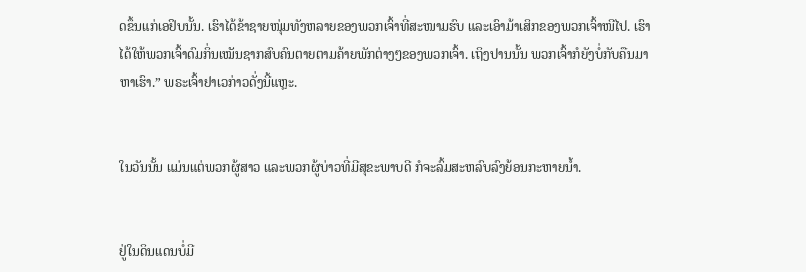ດຂຶ້ນແກ່ເອຢິບນັ້ນ. ເຮົາໄດ້ຂ້າຊາຍໜຸ່ມທັງຫລາຍຂອງພວກເຈົ້າທີ່ສະໜາມຮົບ ແລະເອົາມ້າເສິກຂອງພວກເຈົ້າໜີໄປ. ເຮົາໄດ້ໃຫ້ພວກເຈົ້າດົມກິ່ນເໝັນຊາກສົບຄົນຕາຍຕາມຄ້າຍພັກຕ່າງໆຂອງພວກເຈົ້າ. ເຖິງປານນັ້ນ ພວກເຈົ້າກໍຍັງບໍ່ກັບຄືນມາຫາເຮົາ.” ພຣະເຈົ້າຢາເວກ່າວດັ່ງນີ້ແຫຼະ.


ໃນວັນນັ້ນ ແມ່ນແຕ່ພວກຜູ້ສາວ ແລະພວກຜູ້ບ່າວທີ່ມີສຸຂະພາບດີ ກໍຈະລົ້ມສະຫລົບລົງຍ້ອນກະຫາຍນໍ້າ.


ຢູ່ໃນດິນແດນບໍ່ມີ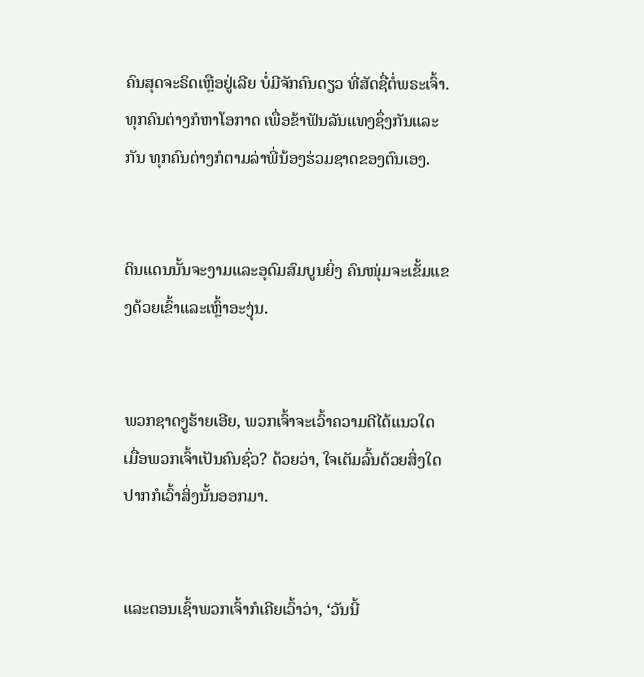ຄົນສຸດຈະຣິດເຫຼືອຢູ່ເລີຍ ບໍ່ມີຈັກຄົນດຽວ ທີ່ສັດຊື່ຕໍ່ພຣະເຈົ້າ. ທຸກຄົນຕ່າງກໍຫາໂອກາດ ເພື່ອຂ້າຟັນລັນແທງຊຶ່ງກັນແລະກັນ ທຸກຄົນຕ່າງກໍຕາມລ່າພີ່ນ້ອງຮ່ວມຊາດຂອງຕົນເອງ.


ດິນແດນນັ້ນຈະງາມແລະອຸດົມສົມບູນຍິ່ງ ຄົນໜຸ່ມຈະເຂັ້ມແຂງດ້ວຍເຂົ້າແລະເຫຼົ້າອະງຸ່ນ.


ພວກຊາດງູຮ້າຍເອີຍ, ພວກເຈົ້າຈະເວົ້າຄວາມດີໄດ້ແນວໃດ ເມື່ອພວກເຈົ້າເປັນຄົນຊົ່ວ? ດ້ວຍວ່າ, ໃຈເຕັມລົ້ນດ້ວຍສິ່ງໃດ ປາກກໍເວົ້າສິ່ງນັ້ນອອກມາ.


ແລະຕອນເຊົ້າພວກເຈົ້າກໍເຄີຍເວົ້າວ່າ, ‘ວັນນີ້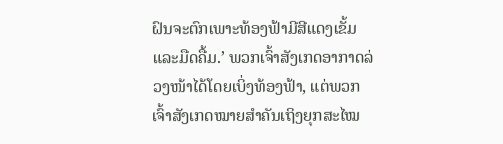ຝົນຈະຕົກເພາະທ້ອງຟ້າມີສີແດງເຂັ້ມແລະມືດຄື້ມ.’ ພວກເຈົ້າສັງເກດອາກາດລ່ວງໜ້າໄດ້ໂດຍເບິ່ງທ້ອງຟ້າ, ແຕ່ພວກເຈົ້າສັງເກດໝາຍສຳຄັນເຖິງຍຸກສະໄໝ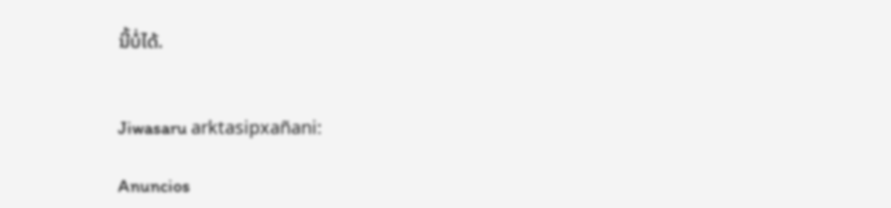ນີ້ບໍ່ໄດ້.


Jiwasaru arktasipxañani:

Anuncios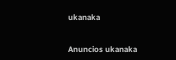ukanaka


Anuncios ukanaka